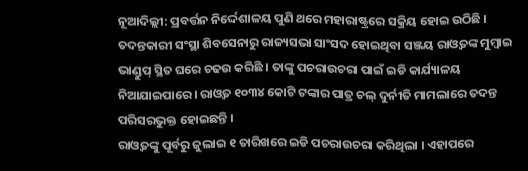ନୂଆଦିଲ୍ଲୀ: ପ୍ରବର୍ତ୍ତନ ନିର୍ଦ୍ଦେଶାଳୟ ପୁଣି ଥରେ ମହାରାଷ୍ଟ୍ରରେ ସକ୍ରିୟ ହୋଇ ଉଠିଛି । ତଦନ୍ତକାରୀ ସଂସ୍ଥା ଶିବସେନାରୁ ରାଜ୍ୟସଭା ସାଂସଦ ହୋଇଥିବା ସଞ୍ଜୟ ରାଓ୍ୱତଙ୍କ ମୁମ୍ବାଇ ଭାଣ୍ଡୁପ୍ ସ୍ଥିତ ଘରେ ଚଢଉ କରିଛି । ତାଙ୍କୁ ପଚରାଉଚରା ପାଇଁ ଇଡି କାର୍ଯ୍ୟାଳୟ ନିଆଯାଇପାରେ । ରାଓ୍ୱତ ୧୦୩୪ କୋଟି ଟଙ୍କାର ପାତ୍ର ଚଲ୍ ଦୁର୍ନୀତି ମାମଲାରେ ତଦନ୍ତ ପରିସରଭୁକ୍ତ ହୋଇଛନ୍ତି ।
ରାଓ୍ୱତଙ୍କୁ ପୂର୍ବରୁ ଜୁଲାଇ ୧ ତାରିଖରେ ଇଡି ପଚରାଉଚରା କରିଥିଲା । ଏହାପରେ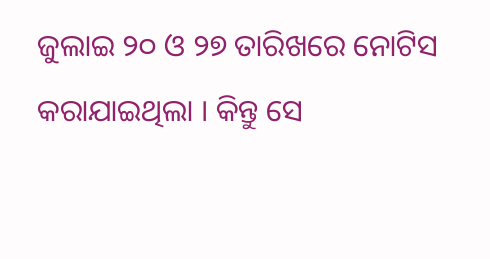ଜୁଲାଇ ୨୦ ଓ ୨୭ ତାରିଖରେ ନୋଟିସ କରାଯାଇଥିଲା । କିନ୍ତୁ ସେ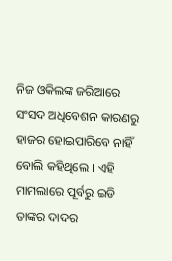ନିଜ ଓକିଲଙ୍କ ଜରିଆରେ ସଂସଦ ଅଧିବେଶନ କାରଣରୁ ହାଜର ହୋଇପାରିବେ ନାହିଁ ବୋଲି କହିଥିଲେ । ଏହି ମାମଲାରେ ପୂର୍ବରୁ ଇଡି ତାଙ୍କର ଦାଦର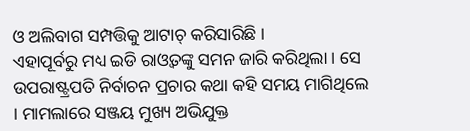ଓ ଅଲିବାଗ ସମ୍ପତ୍ତିକୁ ଆଟାଚ୍ କରିସାରିଛି ।
ଏହାପୂର୍ବରୁ ମଧ୍ୟ ଇଡି ରାଓ୍ୱତଙ୍କୁ ସମନ ଜାରି କରିଥିଲା । ସେ ଉପରାଷ୍ଟ୍ରପତି ନିର୍ବାଚନ ପ୍ରଚାର କଥା କହି ସମୟ ମାଗିଥିଲେ । ମାମଲାରେ ସଞ୍ଜୟ ମୁଖ୍ୟ ଅଭିଯୁକ୍ତ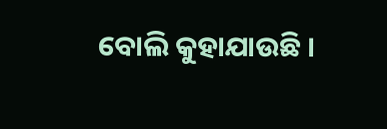ବୋଲି କୁହାଯାଉଛି ।